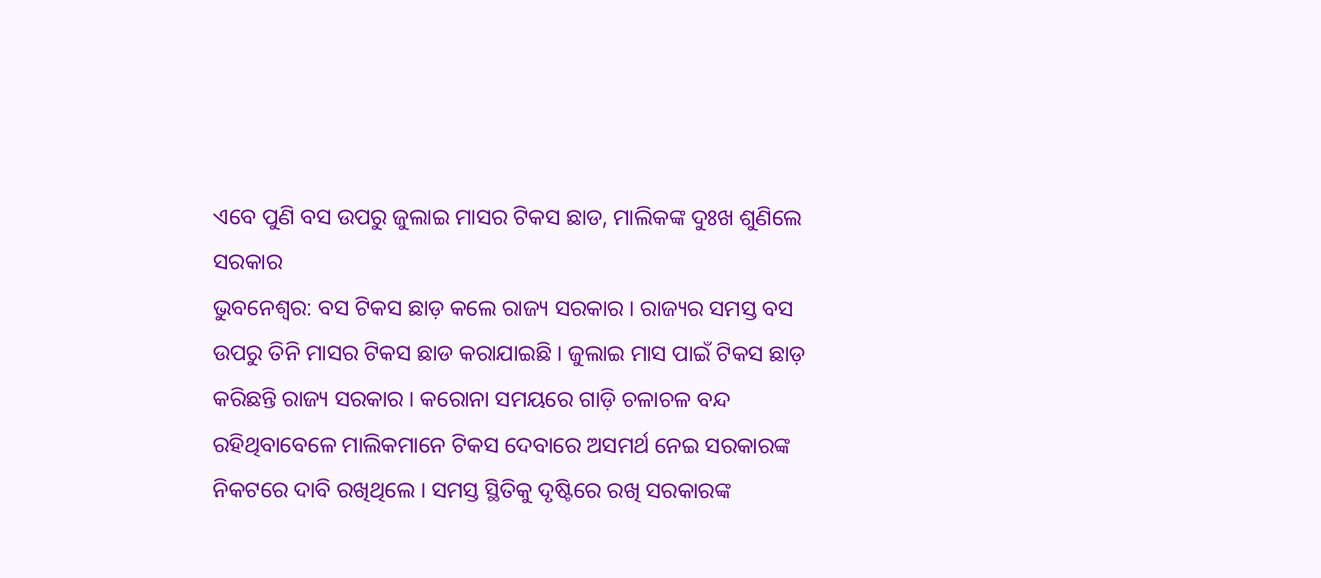ଏବେ ପୁଣି ବସ ଉପରୁ ଜୁଲାଇ ମାସର ଟିକସ ଛାଡ, ମାଲିକଙ୍କ ଦୁଃଖ ଶୁଣିଲେ ସରକାର
ଭୁବନେଶ୍ୱର: ବସ ଟିକସ ଛାଡ଼ କଲେ ରାଜ୍ୟ ସରକାର । ରାଜ୍ୟର ସମସ୍ତ ବସ ଉପରୁ ତିନି ମାସର ଟିକସ ଛାଡ କରାଯାଇଛି । ଜୁଲାଇ ମାସ ପାଇଁ ଟିକସ ଛାଡ଼ କରିଛନ୍ତି ରାଜ୍ୟ ସରକାର । କରୋନା ସମୟରେ ଗାଡ଼ି ଚଳାଚଳ ବନ୍ଦ ରହିଥିବାବେଳେ ମାଲିକମାନେ ଟିକସ ଦେବାରେ ଅସମର୍ଥ ନେଇ ସରକାରଙ୍କ ନିକଟରେ ଦାବି ରଖିଥିଲେ । ସମସ୍ତ ସ୍ଥିତିକୁ ଦୃଷ୍ଟିରେ ରଖି ସରକାରଙ୍କ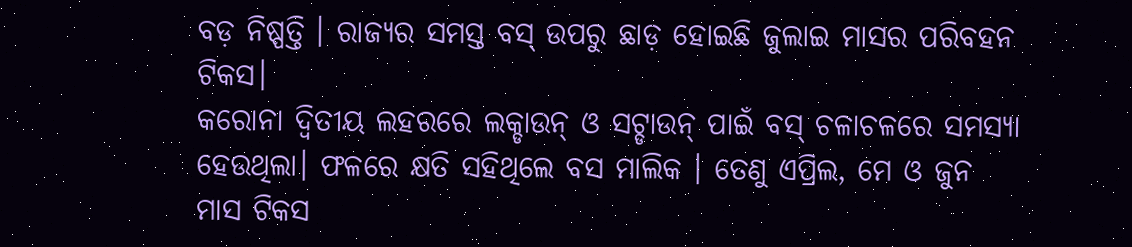ବଡ଼ ନିଷ୍ପତ୍ତି । ରାଜ୍ୟର ସମସ୍ତ ବସ୍ ଉପରୁ ଛାଡ଼ ହୋଇଛି ଜୁଲାଇ ମାସର ପରିବହନ ଟିକସ।
କରୋନା ଦ୍ବିତୀୟ ଲହରରେ ଲକ୍ଡାଉନ୍ ଓ ସଟ୍ଡାଉନ୍ ପାଇଁ ବସ୍ ଚଳାଚଳରେ ସମସ୍ୟା ହେଉଥିଲା। ଫଳରେ କ୍ଷତି ସହିଥିଲେ ବସ ମାଲିକ । ତେଣୁ ଏପ୍ରିଲ, ମେ ଓ ଜୁନ ମାସ ଟିକସ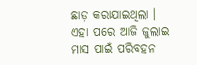ଛାଡ଼ କରାଯାଇଥିଲା । ଏହା ପରେ ଆଜି ଜୁଲାଇ ମାସ ପାଇଁ ପରିବହନ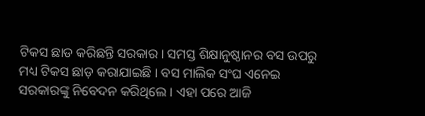ଟିକସ ଛାଡ କରିଛନ୍ତି ସରକାର। ସମସ୍ତ ଶିକ୍ଷାନୁଷ୍ଠାନର ବସ ଉପରୁ ମଧ୍ୟ ଟିକସ ଛାଡ଼ କରାଯାଇଛି । ବସ ମାଲିକ ସଂଘ ଏନେଇ ସରକାରଙ୍କୁ ନିବେଦନ କରିଥିଲେ । ଏହା ପରେ ଆଜି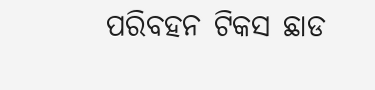ପରିବହନ ଟିକସ ଛାଡ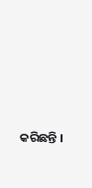କରିଛନ୍ତି ।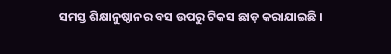ସମସ୍ତ ଶିକ୍ଷାନୁଷ୍ଠାନର ବସ ଉପରୁ ଟିକସ ଛାଡ଼ କରାଯାଇଛି ।